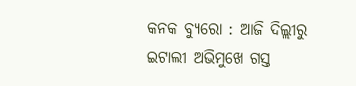କନକ ବ୍ୟୁରୋ : ଆଜି ଦିଲ୍ଲୀରୁ ଇଟାଲୀ ଅଭିମୁଖେ ଗସ୍ତ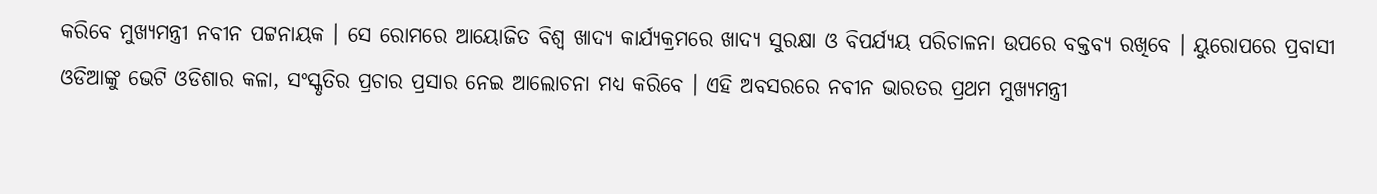କରିବେ ମୁଖ୍ୟମନ୍ତ୍ରୀ ନବୀନ ପଟ୍ଟନାୟକ । ସେ ରୋମରେ ଆୟୋଜିତ ବିଶ୍ୱ ଖାଦ୍ୟ କାର୍ଯ୍ୟକ୍ରମରେ ଖାଦ୍ୟ ସୁରକ୍ଷା ଓ ବିପର୍ଯ୍ୟୟ ପରିଚାଳନା ଉପରେ ବକ୍ତବ୍ୟ ରଖିବେ । ୟୁରୋପରେ ପ୍ରବାସୀ ଓଡିଆଙ୍କୁ ଭେଟି ଓଡିଶାର କଳା, ସଂସ୍କୃତିର ପ୍ରଚାର ପ୍ରସାର ନେଇ ଆଲୋଚନା ମଧ୍ୟ କରିବେ । ଏହି ଅବସରରେ ନବୀନ ଭାରତର ପ୍ରଥମ ମୁଖ୍ୟମନ୍ତ୍ରୀ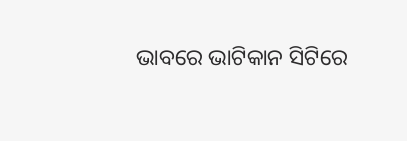ଭାବରେ ଭାଟିକାନ ସିଟିରେ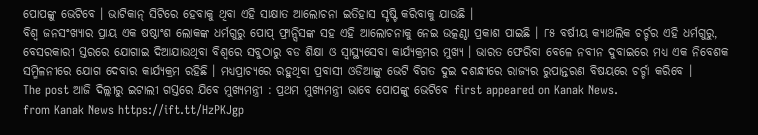ପୋପଙ୍କୁ ଭେଟିବେ । ଭାଟିକାନ୍ ସିଟିରେ ହେବାକୁ ଥିବା ଏହି ସାକ୍ଷାତ ଆଲୋଚନା ଇତିହାସ ସୃଷ୍ଟି କରିବାକୁ ଯାଉଛି ।
ବିଶ୍ୱ ଜନସଂଖ୍ୟାର ପ୍ରାୟ ଏକ ଷଷ୍ଠାଂଶ ଲୋକଙ୍କ ଧର୍ମଗୁରୁ ପୋପ୍ ଫ୍ରାନ୍ସିସଙ୍କ ସହ ଏହି ଆଲୋଚନାକୁ ନେଇ ଉତ୍କଣ୍ଠା ପ୍ରକାଶ ପାଇଛି । ୮୫ ବର୍ଷୀୟ କ୍ୟାଥଲିକ ଚର୍ଚ୍ଚର ଏହି ଧର୍ମଗୁରୁ, ବେସରକାରୀ ସ୍ତରରେ ଯୋଗାଇ ଦିଆଯାଉଥିବା ବିଶ୍ୱରେ ସବୁଠାରୁ ବଡ ଶିକ୍ଷା ଓ ସ୍ୱାସ୍ଥ୍ୟସେବା କାର୍ଯ୍ୟକ୍ରମର ମୁଖ୍ୟ । ଭାରତ ଫେରିବା ବେଳେ ନବୀନ ଦୁବାଇରେ ମଧ୍ୟ ଏକ ନିବେଶକ ସମ୍ମିଳନୀରେ ଯୋଗ ଦେବାର କାର୍ଯ୍ୟକ୍ରମ ରହିଛି । ମଧ୍ୟପ୍ରାଚ୍ୟରେ ରହୁଥିବା ପ୍ରବାସୀ ଓଡିଆଙ୍କୁ ଭେଟି ବିଗତ ଦୁଇ ଦଶନ୍ଧୀରେ ରାଜ୍ୟର ରୁପାନ୍ତରଣ ବିଷୟରେ ଚର୍ଚ୍ଚା କରିବେ ।
The post ଆଜି ଦିଲ୍ଲୀରୁ ଇଟାଲୀ ଗସ୍ତରେ ଯିବେ ମୁଖ୍ୟମନ୍ତ୍ରୀ : ପ୍ରଥମ ମୁଖ୍ୟମନ୍ତ୍ରୀ ଭାବେ ପୋପଙ୍କୁ ଭେଟିବେ first appeared on Kanak News.
from Kanak News https://ift.tt/HzPKJgp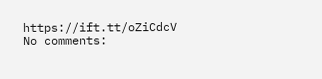https://ift.tt/oZiCdcV
No comments: